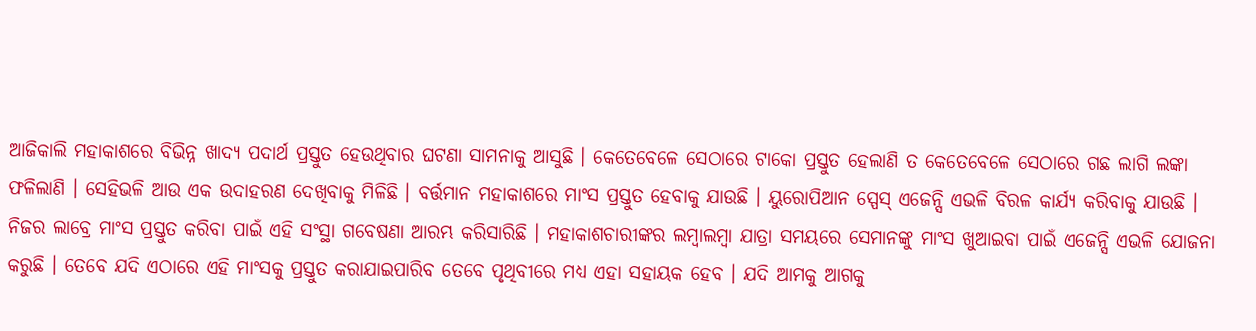ଆଜିକାଲି ମହାକାଶରେ ବିଭିନ୍ନ ଖାଦ୍ୟ ପଦାର୍ଥ ପ୍ରସ୍ତୁତ ହେଉଥିବାର ଘଟଣା ସାମନାକୁ ଆସୁଛି । କେତେବେଳେ ସେଠାରେ ଟାକୋ ପ୍ରସ୍ତୁତ ହେଲାଣି ତ କେତେବେଳେ ସେଠାରେ ଗଛ ଲାଗି ଲଙ୍କା ଫଳିଲାଣି । ସେହିଭଳି ଆଉ ଏକ ଉଦାହରଣ ଦେଖିବାକୁ ମିଳିଛି । ବର୍ତ୍ତମାନ ମହାକାଶରେ ମାଂସ ପ୍ରସ୍ତୁତ ହେବାକୁ ଯାଉଛି । ୟୁରୋପିଆନ ସ୍ପେସ୍ ଏଜେନ୍ସି ଏଭଳି ବିରଳ କାର୍ଯ୍ୟ କରିବାକୁ ଯାଉଛି । ନିଜର ଲାବ୍ରେ ମାଂସ ପ୍ରସ୍ତୁତ କରିବା ପାଇଁ ଏହି ସଂସ୍ଥା ଗବେଷଣା ଆରମ୍ଭ କରିସାରିଛି । ମହାକାଶଚାରୀଙ୍କର ଲମ୍ବାଲମ୍ବା ଯାତ୍ରା ସମୟରେ ସେମାନଙ୍କୁ ମାଂସ ଖୁଆଇବା ପାଇଁ ଏଜେନ୍ସି ଏଭଳି ଯୋଜନା କରୁଛି । ତେବେ ଯଦି ଏଠାରେ ଏହି ମାଂସକୁ ପ୍ରସ୍ତୁତ କରାଯାଇପାରିବ ତେବେ ପୃଥିବୀରେ ମଧ୍ୟ ଏହା ସହାୟକ ହେବ । ଯଦି ଆମକୁ ଆଗକୁ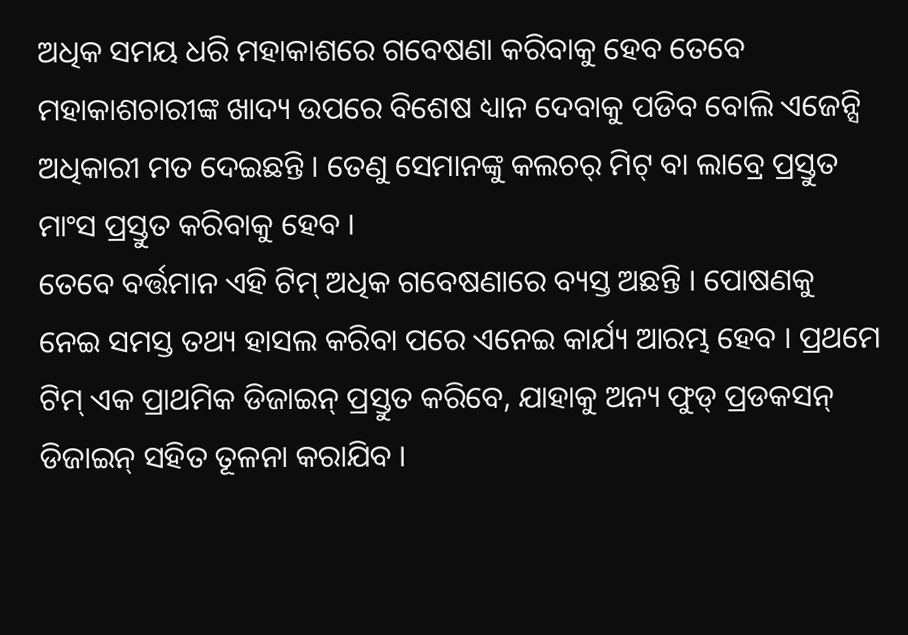ଅଧିକ ସମୟ ଧରି ମହାକାଶରେ ଗବେଷଣା କରିବାକୁ ହେବ ତେବେ ମହାକାଶଚାରୀଙ୍କ ଖାଦ୍ୟ ଉପରେ ବିଶେଷ ଧ୍ୟାନ ଦେବାକୁ ପଡିବ ବୋଲି ଏଜେନ୍ସି ଅଧିକାରୀ ମତ ଦେଇଛନ୍ତି । ତେଣୁ ସେମାନଙ୍କୁ କଲଚର୍ ମିଟ୍ ବା ଲାବ୍ରେ ପ୍ରସ୍ତୁତ ମାଂସ ପ୍ରସ୍ତୁତ କରିବାକୁ ହେବ ।
ତେବେ ବର୍ତ୍ତମାନ ଏହି ଟିମ୍ ଅଧିକ ଗବେଷଣାରେ ବ୍ୟସ୍ତ ଅଛନ୍ତି । ପୋଷଣକୁ ନେଇ ସମସ୍ତ ତଥ୍ୟ ହାସଲ କରିବା ପରେ ଏନେଇ କାର୍ଯ୍ୟ ଆରମ୍ଭ ହେବ । ପ୍ରଥମେ ଟିମ୍ ଏକ ପ୍ରାଥମିକ ଡିଜାଇନ୍ ପ୍ରସ୍ତୁତ କରିବେ, ଯାହାକୁ ଅନ୍ୟ ଫୁଡ୍ ପ୍ରଡକସନ୍ ଡିଜାଇନ୍ ସହିତ ତୂଳନା କରାଯିବ ।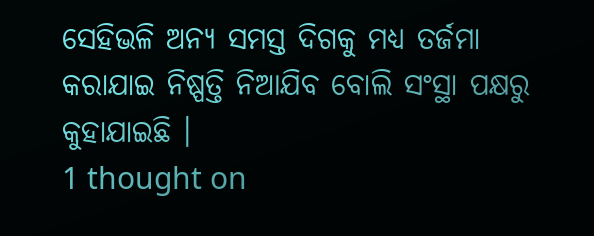ସେହିଭଳି ଅନ୍ୟ ସମସ୍ତ ଦିଗକୁ ମଧ୍ୟ ତର୍ଜମା କରାଯାଇ ନିଷ୍ପତ୍ତି ନିଆଯିବ ବୋଲି ସଂସ୍ଥା ପକ୍ଷରୁ କୁହାଯାଇଛି ।
1 thought on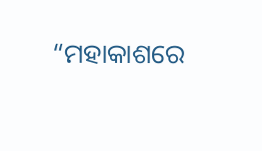“ମହାକାଶରେ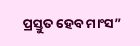ପ୍ରସ୍ତୁତ ହେବ ମାଂସ”